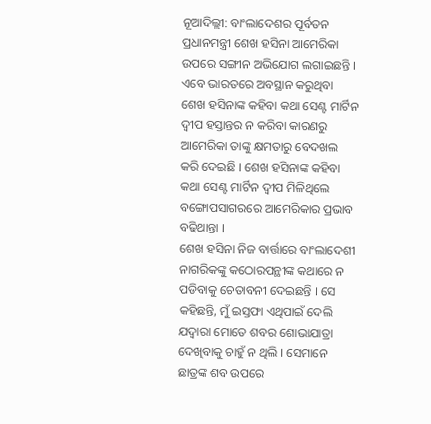ନୂଆଦିଲ୍ଲୀ: ବାଂଲାଦେଶର ପୂର୍ବତନ ପ୍ରଧାନମନ୍ତ୍ରୀ ଶେଖ ହସିନା ଆମେରିକା ଉପରେ ସଙ୍ଗୀନ ଅଭିଯୋଗ ଲଗାଇଛନ୍ତି । ଏବେ ଭାରତରେ ଅବସ୍ଥାନ କରୁଥିବା ଶେଖ ହସିନାଙ୍କ କହିବା କଥା ସେଣ୍ଟ ମାର୍ଟିନ ଦ୍ୱୀପ ହସ୍ତାନ୍ତର ନ କରିବା କାରଣରୁ ଆମେରିକା ତାଙ୍କୁ କ୍ଷମତାରୁ ବେଦଖଲ କରି ଦେଇଛି । ଶେଖ ହସିନାଙ୍କ କହିବା କଥା ସେଣ୍ଟ ମାର୍ଟିନ ଦ୍ୱୀପ ମିଳିଥିଲେ ବଙ୍ଗୋପସାଗରରେ ଆମେରିକାର ପ୍ରଭାବ ବଢିଥାନ୍ତା ।
ଶେଖ ହସିନା ନିଜ ବାର୍ତ୍ତାରେ ବାଂଲାଦେଶୀ ନାଗରିକଙ୍କୁ କଠୋରପନ୍ଥୀଙ୍କ କଥାରେ ନ ପଡିବାକୁ ଚେତାବନୀ ଦେଇଛନ୍ତି । ସେ କହିଛନ୍ତି, ମୁଁ ଇସ୍ତଫା ଏଥିପାଇଁ ଦେଲି ଯଦ୍ୱାରା ମୋତେ ଶବର ଶୋଭାଯାତ୍ରା ଦେଖିବାକୁ ଚାହୁଁ ନ ଥିଲି । ସେମାନେ ଛାତ୍ରଙ୍କ ଶବ ଉପରେ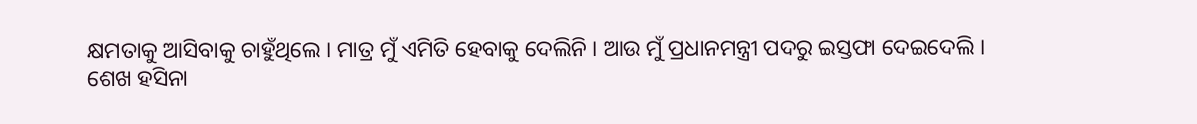କ୍ଷମତାକୁ ଆସିବାକୁ ଚାହୁଁଥିଲେ । ମାତ୍ର ମୁଁ ଏମିତି ହେବାକୁ ଦେଲିନି । ଆଉ ମୁଁ ପ୍ରଧାନମନ୍ତ୍ରୀ ପଦରୁ ଇସ୍ତଫା ଦେଇଦେଲି ।
ଶେଖ ହସିନା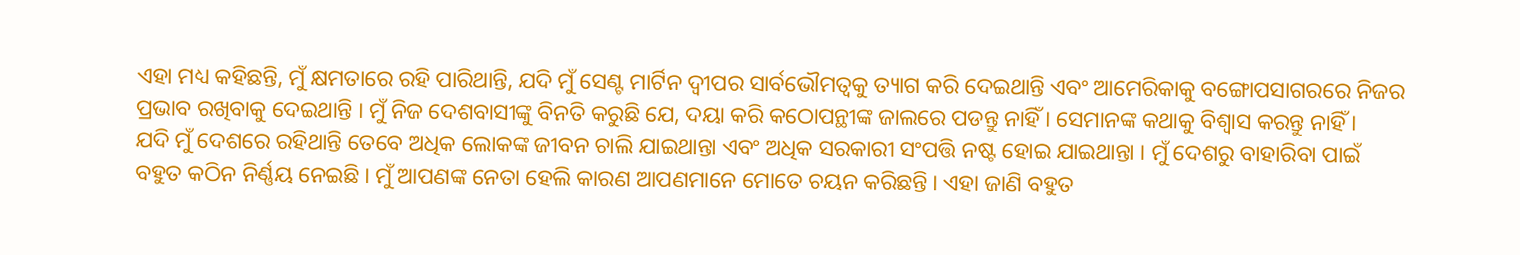ଏହା ମଧ୍ୟ କହିଛନ୍ତି, ମୁଁ କ୍ଷମତାରେ ରହି ପାରିଥାନ୍ତି, ଯଦି ମୁଁ ସେଣ୍ଟ ମାର୍ଟିନ ଦ୍ୱୀପର ସାର୍ବଭୌମତ୍ୱକୁ ତ୍ୟାଗ କରି ଦେଇଥାନ୍ତି ଏବଂ ଆମେରିକାକୁ ବଙ୍ଗୋପସାଗରରେ ନିଜର ପ୍ରଭାବ ରଖିବାକୁ ଦେଇଥାନ୍ତି । ମୁଁ ନିଜ ଦେଶବାସୀଙ୍କୁ ବିନତି କରୁଛି ଯେ, ଦୟା କରି କଠୋପନ୍ଥୀଙ୍କ ଜାଲରେ ପଡନ୍ତୁ ନାହିଁ । ସେମାନଙ୍କ କଥାକୁ ବିଶ୍ୱାସ କରନ୍ତୁ ନାହିଁ ।
ଯଦି ମୁଁ ଦେଶରେ ରହିଥାନ୍ତି ତେବେ ଅଧିକ ଲୋକଙ୍କ ଜୀବନ ଚାଲି ଯାଇଥାନ୍ତା ଏବଂ ଅଧିକ ସରକାରୀ ସଂପତ୍ତି ନଷ୍ଟ ହୋଇ ଯାଇଥାନ୍ତା । ମୁଁ ଦେଶରୁ ବାହାରିବା ପାଇଁ ବହୁତ କଠିନ ନିର୍ଣ୍ଣୟ ନେଇଛି । ମୁଁ ଆପଣଙ୍କ ନେତା ହେଲି କାରଣ ଆପଣମାନେ ମୋତେ ଚୟନ କରିଛନ୍ତି । ଏହା ଜାଣି ବହୁତ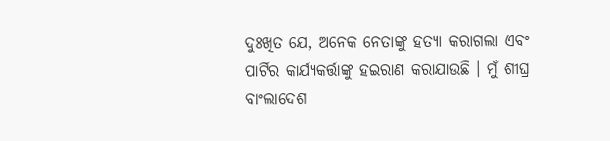ଦୁଃଖିତ ଯେ, ଅନେକ ନେତାଙ୍କୁ ହତ୍ୟା କରାଗଲା ଏବଂ ପାର୍ଟିର କାର୍ଯ୍ୟକର୍ତ୍ତାଙ୍କୁ ହଇରାଣ କରାଯାଉଛି । ମୁଁ ଶୀଘ୍ର ବାଂଲାଦେଶ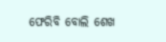ଫେରିବି ବୋଲି ଶେଖ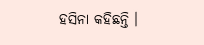ହସିନା କହିଛନ୍ତି ।